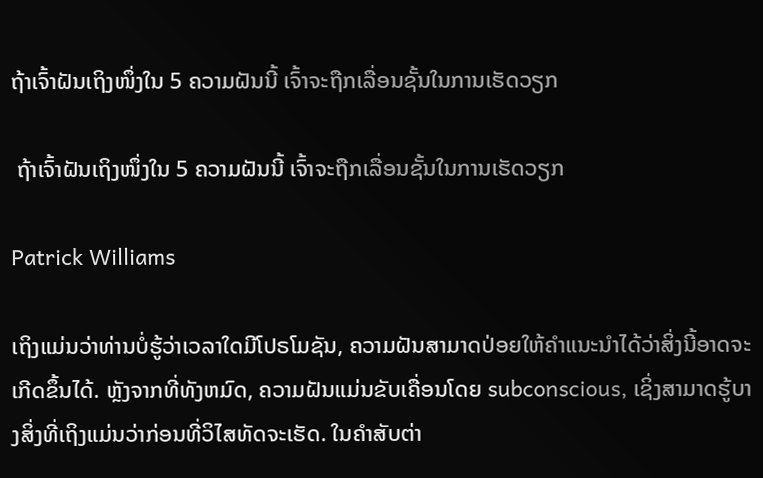ຖ້າເຈົ້າຝັນເຖິງໜຶ່ງໃນ 5 ຄວາມຝັນນີ້ ເຈົ້າຈະຖືກເລື່ອນຊັ້ນໃນການເຮັດວຽກ

 ຖ້າເຈົ້າຝັນເຖິງໜຶ່ງໃນ 5 ຄວາມຝັນນີ້ ເຈົ້າຈະຖືກເລື່ອນຊັ້ນໃນການເຮັດວຽກ

Patrick Williams

ເຖິງແມ່ນວ່າທ່ານບໍ່ຮູ້ວ່າເວລາໃດມີໂປຣໂມຊັນ, ຄວາມຝັນສາມາດປ່ອຍໃຫ້ຄຳແນະນຳໄດ້ວ່າສິ່ງນີ້ອາດຈະເກີດຂຶ້ນໄດ້. ຫຼັງຈາກທີ່ທັງຫມົດ, ຄວາມຝັນແມ່ນຂັບເຄື່ອນໂດຍ subconscious, ເຊິ່ງສາມາດຮູ້ບາງສິ່ງທີ່ເຖິງແມ່ນວ່າກ່ອນທີ່ວິໄສທັດຈະເຮັດ. ໃນຄໍາສັບຕ່າ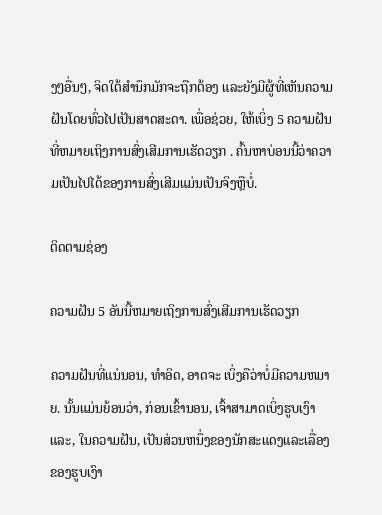ງໆອື່ນໆ, ຈິດໃຕ້ສໍານຶກມັກຈະຖືກຕ້ອງ ແລະຍັງມີຜູ້ທີ່ເຫັນຄວາມຝັນໂດຍທົ່ວໄປເປັນສາດສະດາ. ເພື່ອຊ່ວຍ, ໃຫ້ເບິ່ງ 5 ຄວາມຝັນທີ່ຫມາຍເຖິງການສົ່ງເສີມການເຮັດວຽກ . ຄົ້ນຫາບ່ອນນີ້ວ່າຄວາມເປັນໄປໄດ້ຂອງການສົ່ງເສີມແມ່ນເປັນຈິງຫຼືບໍ່.

ຕິດຕາມຊ່ອງ

ຄວາມຝັນ 5 ອັນນີ້ຫມາຍເຖິງການສົ່ງເສີມການເຮັດວຽກ

ຄວາມຝັນທີ່ແນ່ນອນ, ທໍາອິດ, ອາດຈະ ເບິ່ງຄືວ່າບໍ່ມີຄວາມຫມາຍ. ນັ້ນແມ່ນຍ້ອນວ່າ, ກ່ອນເຂົ້ານອນ, ເຈົ້າສາມາດເບິ່ງຮູບເງົາແລະ, ໃນຄວາມຝັນ, ເປັນສ່ວນຫນຶ່ງຂອງນັກສະແດງແລະເລື່ອງຂອງຮູບເງົາ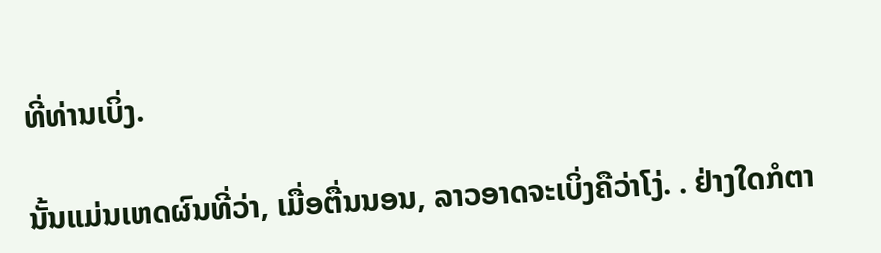ທີ່ທ່ານເບິ່ງ.

ນັ້ນແມ່ນເຫດຜົນທີ່ວ່າ, ເມື່ອຕື່ນນອນ, ລາວອາດຈະເບິ່ງຄືວ່າໂງ່. . ຢ່າງໃດກໍຕາ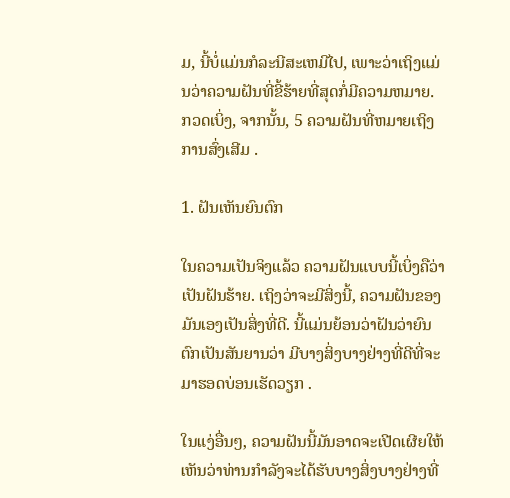ມ, ນີ້ບໍ່ແມ່ນກໍລະນີສະເຫມີໄປ, ເພາະວ່າເຖິງແມ່ນວ່າຄວາມຝັນທີ່ຂີ້ຮ້າຍທີ່ສຸດກໍ່ມີຄວາມຫມາຍ. ກວດເບິ່ງ, ຈາກນັ້ນ, 5 ຄວາມຝັນທີ່ຫມາຍເຖິງການສົ່ງເສີມ .

1. ຝັນເຫັນຍົນຕົກ

ໃນຄວາມເປັນຈິງແລ້ວ ຄວາມຝັນແບບນີ້ເບິ່ງຄືວ່າເປັນຝັນຮ້າຍ. ເຖິງວ່າຈະມີສິ່ງນີ້, ຄວາມຝັນຂອງມັນເອງເປັນສິ່ງທີ່ດີ. ນີ້ແມ່ນຍ້ອນວ່າຝັນວ່າຍົນຕົກເປັນສັນຍານວ່າ ມີບາງສິ່ງບາງຢ່າງທີ່ດີທີ່ຈະມາຮອດບ່ອນເຮັດວຽກ .

ໃນແງ່ອື່ນໆ, ຄວາມຝັນນີ້ມັນອາດຈະເປີດເຜີຍໃຫ້ເຫັນວ່າທ່ານກໍາລັງຈະໄດ້ຮັບບາງສິ່ງບາງຢ່າງທີ່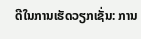ດີໃນການເຮັດວຽກເຊັ່ນ: ການ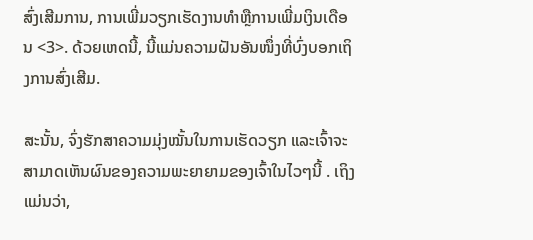ສົ່ງເສີມການ, ການເພີ່ມວຽກເຮັດງານທໍາຫຼືການເພີ່ມເງິນເດືອນ <3>. ດ້ວຍເຫດນີ້, ນີ້ແມ່ນຄວາມຝັນອັນໜຶ່ງທີ່ບົ່ງບອກເຖິງການສົ່ງເສີມ.

ສະນັ້ນ, ຈົ່ງຮັກສາຄວາມມຸ່ງໝັ້ນໃນການເຮັດວຽກ ແລະເຈົ້າຈະສາມາດເຫັນຜົນຂອງຄວາມພະຍາຍາມຂອງເຈົ້າໃນໄວໆນີ້ . ເຖິງແມ່ນວ່າ,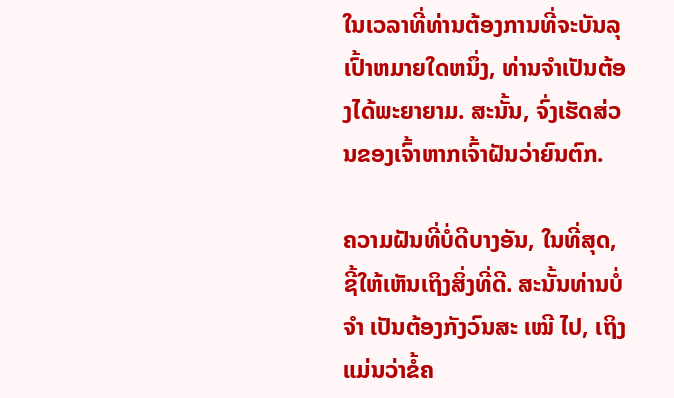ໃນເວລາທີ່ທ່ານຕ້ອງການທີ່ຈະບັນລຸເປົ້າຫມາຍໃດຫນຶ່ງ, ທ່ານຈໍາເປັນຕ້ອງໄດ້ພະຍາຍາມ. ສະນັ້ນ, ຈົ່ງເຮັດສ່ວນຂອງເຈົ້າຫາກເຈົ້າຝັນວ່າຍົນຕົກ.

ຄວາມຝັນທີ່ບໍ່ດີບາງອັນ, ໃນທີ່ສຸດ, ຊີ້ໃຫ້ເຫັນເຖິງສິ່ງທີ່ດີ. ສະນັ້ນທ່ານບໍ່ ຈຳ ເປັນຕ້ອງກັງວົນສະ ເໝີ ໄປ, ເຖິງແມ່ນວ່າຂໍ້ຄ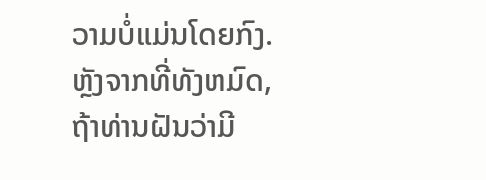ວາມບໍ່ແມ່ນໂດຍກົງ. ຫຼັງຈາກທີ່ທັງຫມົດ, ຖ້າທ່ານຝັນວ່າມີ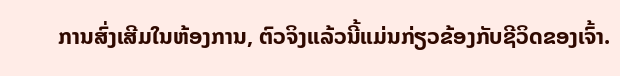ການສົ່ງເສີມໃນຫ້ອງການ, ຕົວຈິງແລ້ວນີ້ແມ່ນກ່ຽວຂ້ອງກັບຊີວິດຂອງເຈົ້າ.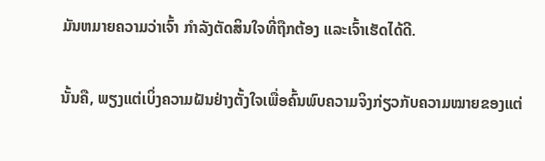ມັນຫມາຍຄວາມວ່າເຈົ້າ ກຳລັງຕັດສິນໃຈທີ່ຖືກຕ້ອງ ແລະເຈົ້າເຮັດໄດ້ດີ.

ນັ້ນຄື, ພຽງແຕ່ເບິ່ງຄວາມຝັນຢ່າງຕັ້ງໃຈເພື່ອຄົ້ນພົບຄວາມຈິງກ່ຽວກັບຄວາມໝາຍຂອງແຕ່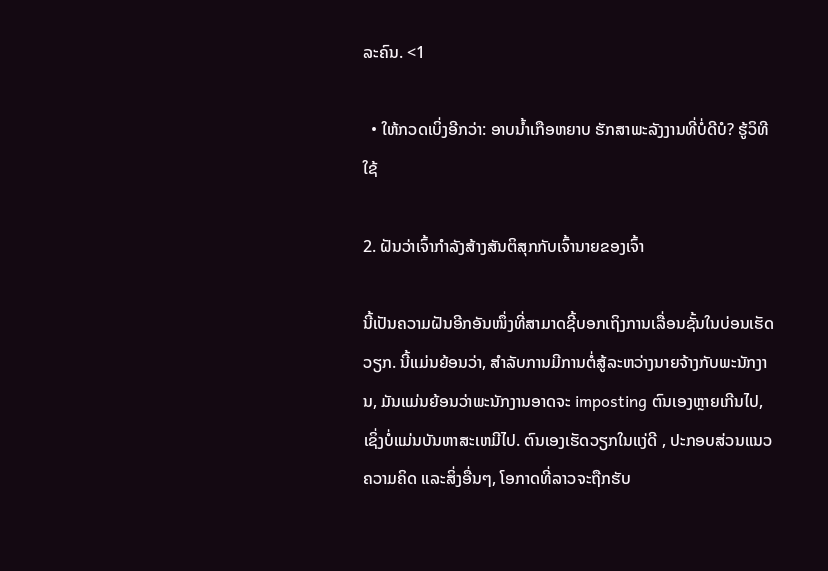ລະຄົນ. <1

  • ໃຫ້ກວດເບິ່ງອີກວ່າ: ອາບນໍ້າເກືອຫຍາບ ຮັກສາພະລັງງານທີ່ບໍ່ດີບໍ? ຮູ້ວິທີໃຊ້

2. ຝັນວ່າເຈົ້າກຳລັງສ້າງສັນຕິສຸກກັບເຈົ້ານາຍຂອງເຈົ້າ

ນີ້ເປັນຄວາມຝັນອີກອັນໜຶ່ງທີ່ສາມາດຊີ້ບອກເຖິງການເລື່ອນຊັ້ນໃນບ່ອນເຮັດວຽກ. ນີ້ແມ່ນຍ້ອນວ່າ, ສໍາລັບການມີການຕໍ່ສູ້ລະຫວ່າງນາຍຈ້າງກັບພະນັກງານ, ມັນແມ່ນຍ້ອນວ່າພະນັກງານອາດຈະ imposting ຕົນເອງຫຼາຍເກີນໄປ, ເຊິ່ງບໍ່ແມ່ນບັນຫາສະເຫມີໄປ. ຕົນເອງເຮັດວຽກໃນແງ່ດີ , ປະກອບສ່ວນແນວຄວາມຄິດ ແລະສິ່ງອື່ນໆ, ໂອກາດທີ່ລາວຈະຖືກຮັບ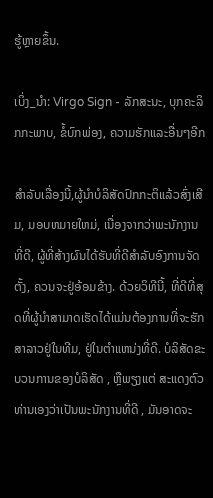ຮູ້ຫຼາຍຂຶ້ນ.

ເບິ່ງ_ນຳ: Virgo Sign - ລັກສະນະ, ບຸກຄະລິກກະພາບ, ຂໍ້ບົກພ່ອງ, ຄວາມຮັກແລະອື່ນໆອີກ

ສຳລັບເລື່ອງນີ້,ຜູ້ນໍາບໍລິສັດປົກກະຕິແລ້ວສົ່ງເສີມ, ມອບຫມາຍໃຫມ່, ເນື່ອງຈາກວ່າພະນັກງານທີ່ດີ, ຜູ້ທີ່ສ້າງຜົນໄດ້ຮັບທີ່ດີສໍາລັບອົງການຈັດຕັ້ງ, ຄວນຈະຢູ່ອ້ອມຂ້າງ. ດ້ວຍວິທີນີ້, ທີ່ດີທີ່ສຸດທີ່ຜູ້ນໍາສາມາດເຮັດໄດ້ແມ່ນຕ້ອງການທີ່ຈະຮັກສາລາວຢູ່ໃນທີມ, ຢູ່ໃນຕໍາແຫນ່ງທີ່ດີ. ບໍລິສັດຂະບວນການຂອງບໍລິສັດ , ຫຼືພຽງແຕ່ ສະແດງຕົວທ່ານເອງວ່າເປັນພະນັກງານທີ່ດີ , ມັນອາດຈະ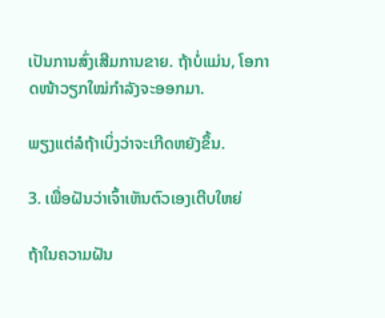ເປັນການສົ່ງເສີມການຂາຍ. ຖ້າບໍ່ແມ່ນ, ໂອກາດໜ້າວຽກໃໝ່ກຳລັງຈະອອກມາ.

ພຽງແຕ່ລໍຖ້າເບິ່ງວ່າຈະເກີດຫຍັງຂຶ້ນ.

3. ເພື່ອຝັນວ່າເຈົ້າເຫັນຕົວເອງເຕີບໃຫຍ່

ຖ້າໃນຄວາມຝັນ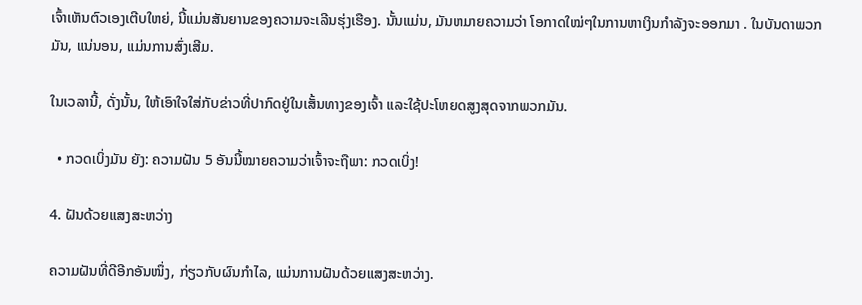ເຈົ້າເຫັນຕົວເອງເຕີບໃຫຍ່, ນີ້ແມ່ນສັນຍານຂອງຄວາມຈະເລີນຮຸ່ງເຮືອງ. ນັ້ນແມ່ນ, ມັນຫມາຍຄວາມວ່າ ໂອກາດໃໝ່ໆໃນການຫາເງິນກຳລັງຈະອອກມາ . ໃນບັນດາພວກມັນ, ແນ່ນອນ, ແມ່ນການສົ່ງເສີມ.

ໃນເວລານີ້, ດັ່ງນັ້ນ, ໃຫ້ເອົາໃຈໃສ່ກັບຂ່າວທີ່ປາກົດຢູ່ໃນເສັ້ນທາງຂອງເຈົ້າ ແລະໃຊ້ປະໂຫຍດສູງສຸດຈາກພວກມັນ.

  • ກວດເບິ່ງມັນ ຍັງ: ຄວາມຝັນ 5 ອັນນີ້ໝາຍຄວາມວ່າເຈົ້າຈະຖືພາ: ກວດເບິ່ງ!

4. ຝັນດ້ວຍແສງສະຫວ່າງ

ຄວາມຝັນທີ່ດີອີກອັນໜຶ່ງ, ກ່ຽວກັບຜົນກຳໄລ, ແມ່ນການຝັນດ້ວຍແສງສະຫວ່າງ.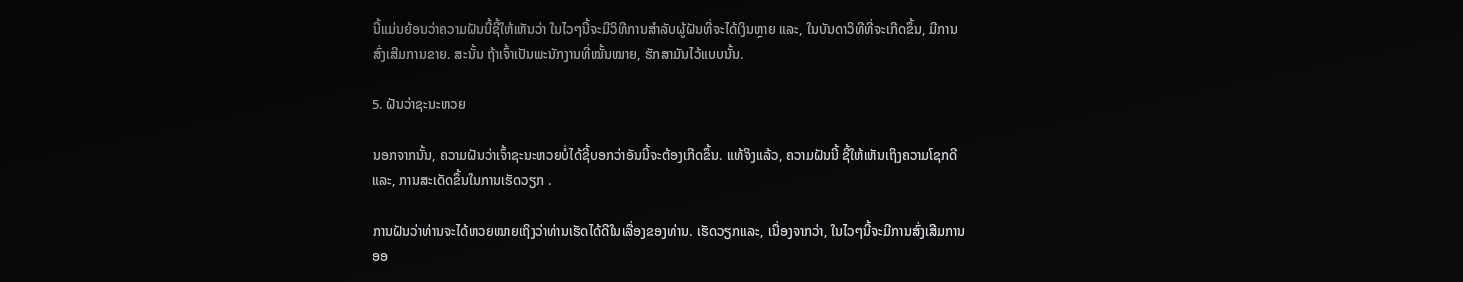ນີ້ແມ່ນຍ້ອນວ່າຄວາມຝັນນີ້ຊີ້ໃຫ້ເຫັນວ່າ ໃນໄວໆນີ້ຈະມີວິທີການສໍາລັບຜູ້ຝັນທີ່ຈະໄດ້ເງິນຫຼາຍ ແລະ, ໃນບັນດາວິທີທີ່ຈະເກີດຂຶ້ນ, ມີການສົ່ງເສີມການຂາຍ. ສະນັ້ນ ຖ້າເຈົ້າເປັນພະນັກງານທີ່ໝັ້ນໝາຍ, ຮັກສາມັນໄວ້ແບບນັ້ນ.

5. ຝັນວ່າຊະນະຫວຍ

ນອກຈາກນັ້ນ, ຄວາມຝັນວ່າເຈົ້າຊະນະຫວຍບໍ່ໄດ້ຊີ້ບອກວ່າອັນນີ້ຈະຕ້ອງເກີດຂຶ້ນ. ແທ້ຈິງແລ້ວ, ຄວາມຝັນນີ້ ຊີ້ໃຫ້ເຫັນເຖິງຄວາມໂຊກດີ ແລະ, ການສະເດັດຂຶ້ນໃນການເຮັດວຽກ .

ການຝັນວ່າທ່ານຈະໄດ້ຫວຍໝາຍເຖິງວ່າທ່ານເຮັດໄດ້ດີໃນເລື່ອງຂອງທ່ານ. ເຮັດວຽກແລະ, ເນື່ອງຈາກວ່າ, ໃນໄວໆນີ້ຈະມີການສົ່ງເສີມການອອ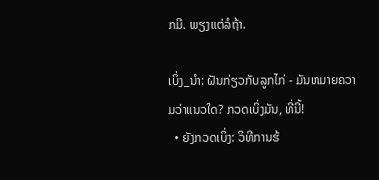ກມີ. ພຽງແຕ່ລໍຖ້າ.

ເບິ່ງ_ນຳ: ຝັນກ່ຽວກັບລູກໄກ່ - ມັນຫມາຍຄວາມວ່າແນວໃດ? ກວດເບິ່ງມັນ, ທີ່ນີ້!
  • ຍັງກວດເບິ່ງ: ວິທີການຮ້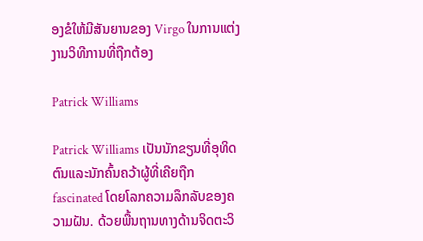ອງຂໍໃຫ້ມີສັນຍານຂອງ Virgo ໃນການແຕ່ງງານວິທີການທີ່ຖືກຕ້ອງ

Patrick Williams

Patrick Williams ເປັນນັກຂຽນທີ່ອຸທິດຕົນແລະນັກຄົ້ນຄວ້າຜູ້ທີ່ເຄີຍຖືກ fascinated ໂດຍໂລກຄວາມລຶກລັບຂອງຄວາມຝັນ. ດ້ວຍພື້ນຖານທາງດ້ານຈິດຕະວິ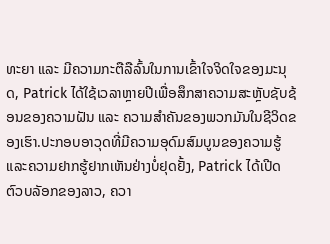ທະຍາ ແລະ ມີຄວາມກະຕືລືລົ້ນໃນການເຂົ້າໃຈຈິດໃຈຂອງມະນຸດ, Patrick ໄດ້ໃຊ້ເວລາຫຼາຍປີເພື່ອສຶກສາຄວາມສະຫຼັບຊັບຊ້ອນຂອງຄວາມຝັນ ແລະ ຄວາມສຳຄັນຂອງພວກມັນໃນຊີວິດຂອງເຮົາ.ປະກອບອາວຸດທີ່ມີຄວາມອຸດົມສົມບູນຂອງຄວາມຮູ້ແລະຄວາມຢາກຮູ້ຢາກເຫັນຢ່າງບໍ່ຢຸດຢັ້ງ, Patrick ໄດ້ເປີດຕົວບລັອກຂອງລາວ, ຄວາ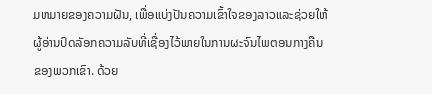ມຫມາຍຂອງຄວາມຝັນ, ເພື່ອແບ່ງປັນຄວາມເຂົ້າໃຈຂອງລາວແລະຊ່ວຍໃຫ້ຜູ້ອ່ານປົດລັອກຄວາມລັບທີ່ເຊື່ອງໄວ້ພາຍໃນການຜະຈົນໄພຕອນກາງຄືນຂອງພວກເຂົາ. ດ້ວຍ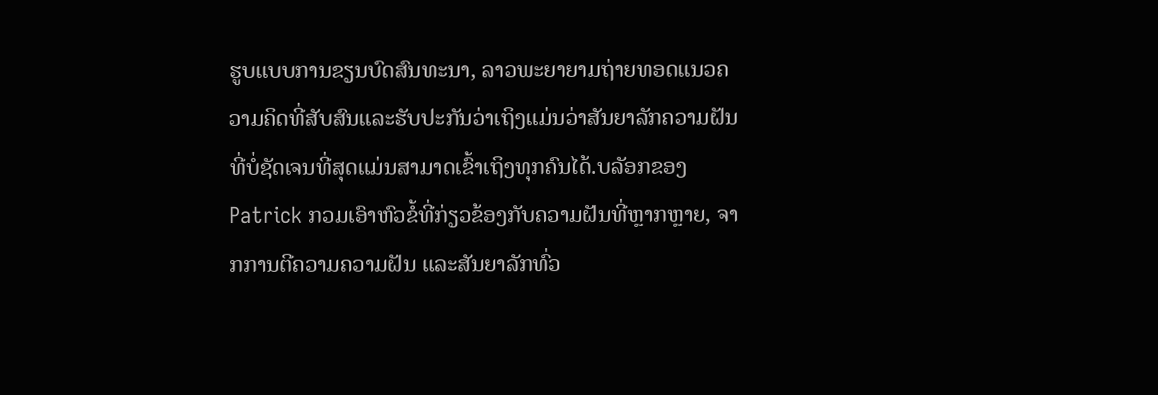ຮູບແບບການຂຽນບົດສົນທະນາ, ລາວພະຍາຍາມຖ່າຍທອດແນວຄວາມຄິດທີ່ສັບສົນແລະຮັບປະກັນວ່າເຖິງແມ່ນວ່າສັນຍາລັກຄວາມຝັນທີ່ບໍ່ຊັດເຈນທີ່ສຸດແມ່ນສາມາດເຂົ້າເຖິງທຸກຄົນໄດ້.ບລັອກຂອງ Patrick ກວມເອົາຫົວຂໍ້ທີ່ກ່ຽວຂ້ອງກັບຄວາມຝັນທີ່ຫຼາກຫຼາຍ, ຈາກການຕີຄວາມຄວາມຝັນ ແລະສັນຍາລັກທົ່ວ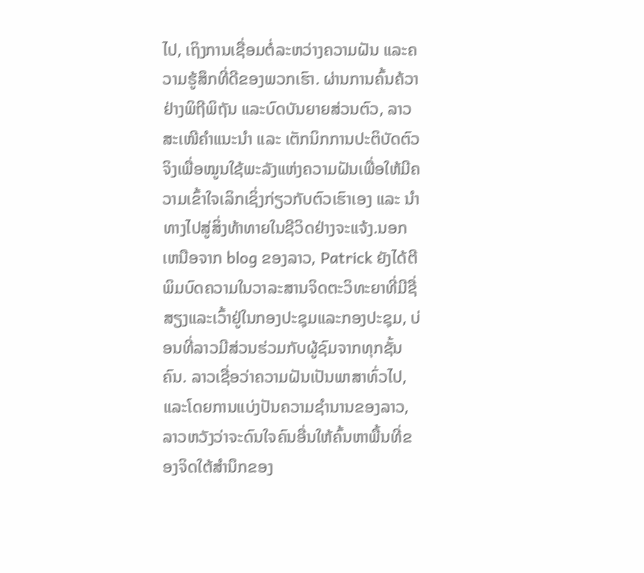ໄປ, ເຖິງການເຊື່ອມຕໍ່ລະຫວ່າງຄວາມຝັນ ແລະຄວາມຮູ້ສຶກທີ່ດີຂອງພວກເຮົາ. ຜ່ານການຄົ້ນຄ້ວາຢ່າງພິຖີພິຖັນ ແລະບົດບັນຍາຍສ່ວນຕົວ, ລາວສະເໜີຄຳແນະນຳ ແລະ ເຕັກນິກການປະຕິບັດຕົວຈິງເພື່ອໝູນໃຊ້ພະລັງແຫ່ງຄວາມຝັນເພື່ອໃຫ້ມີຄວາມເຂົ້າໃຈເລິກເຊິ່ງກ່ຽວກັບຕົວເຮົາເອງ ແລະ ນຳທາງໄປສູ່ສິ່ງທ້າທາຍໃນຊີວິດຢ່າງຈະແຈ້ງ.ນອກເຫນືອຈາກ blog ຂອງລາວ, Patrick ຍັງໄດ້ຕີພິມບົດຄວາມໃນວາລະສານຈິດຕະວິທະຍາທີ່ມີຊື່ສຽງແລະເວົ້າຢູ່ໃນກອງປະຊຸມແລະກອງປະຊຸມ, ບ່ອນທີ່ລາວມີສ່ວນຮ່ວມກັບຜູ້ຊົມຈາກທຸກຊັ້ນຄົນ. ລາວເຊື່ອວ່າຄວາມຝັນເປັນພາສາທົ່ວໄປ, ແລະໂດຍການແບ່ງປັນຄວາມຊໍານານຂອງລາວ, ລາວຫວັງວ່າຈະດົນໃຈຄົນອື່ນໃຫ້ຄົ້ນຫາພື້ນທີ່ຂອງຈິດໃຕ້ສໍານຶກຂອງ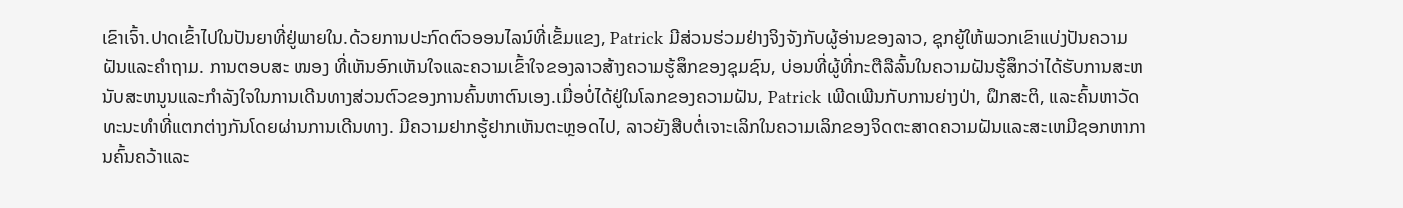ເຂົາເຈົ້າ.ປາດເຂົ້າໄປໃນປັນຍາທີ່ຢູ່ພາຍໃນ.ດ້ວຍການປະກົດຕົວອອນໄລນ໌ທີ່ເຂັ້ມແຂງ, Patrick ມີສ່ວນຮ່ວມຢ່າງຈິງຈັງກັບຜູ້ອ່ານຂອງລາວ, ຊຸກຍູ້ໃຫ້ພວກເຂົາແບ່ງປັນຄວາມຝັນແລະຄໍາຖາມ. ການຕອບສະ ໜອງ ທີ່ເຫັນອົກເຫັນໃຈແລະຄວາມເຂົ້າໃຈຂອງລາວສ້າງຄວາມຮູ້ສຶກຂອງຊຸມຊົນ, ບ່ອນທີ່ຜູ້ທີ່ກະຕືລືລົ້ນໃນຄວາມຝັນຮູ້ສຶກວ່າໄດ້ຮັບການສະຫນັບສະຫນູນແລະກໍາລັງໃຈໃນການເດີນທາງສ່ວນຕົວຂອງການຄົ້ນຫາຕົນເອງ.ເມື່ອບໍ່ໄດ້ຢູ່ໃນໂລກຂອງຄວາມຝັນ, Patrick ເພີດເພີນກັບການຍ່າງປ່າ, ຝຶກສະຕິ, ແລະຄົ້ນຫາວັດທະນະທໍາທີ່ແຕກຕ່າງກັນໂດຍຜ່ານການເດີນທາງ. ມີຄວາມຢາກຮູ້ຢາກເຫັນຕະຫຼອດໄປ, ລາວຍັງສືບຕໍ່ເຈາະເລິກໃນຄວາມເລິກຂອງຈິດຕະສາດຄວາມຝັນແລະສະເຫມີຊອກຫາການຄົ້ນຄວ້າແລະ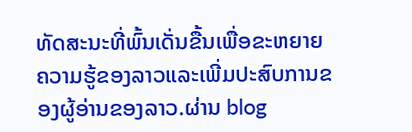ທັດສະນະທີ່ພົ້ນເດັ່ນຂື້ນເພື່ອຂະຫຍາຍຄວາມຮູ້ຂອງລາວແລະເພີ່ມປະສົບການຂອງຜູ້ອ່ານຂອງລາວ.ຜ່ານ blog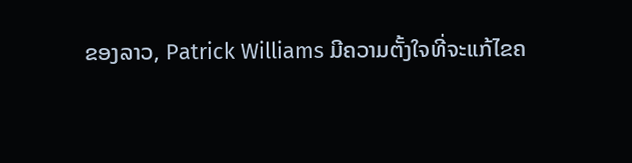ຂອງລາວ, Patrick Williams ມີຄວາມຕັ້ງໃຈທີ່ຈະແກ້ໄຂຄ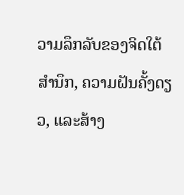ວາມລຶກລັບຂອງຈິດໃຕ້ສໍານຶກ, ຄວາມຝັນຄັ້ງດຽວ, ແລະສ້າງ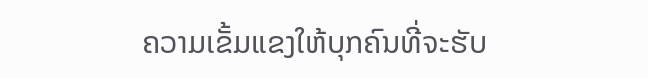ຄວາມເຂັ້ມແຂງໃຫ້ບຸກຄົນທີ່ຈະຮັບ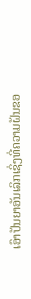ເອົາປັນຍາອັນເລິກເຊິ່ງທີ່ຄວາມຝັນຂອ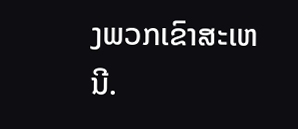ງພວກເຂົາສະເຫນີ.